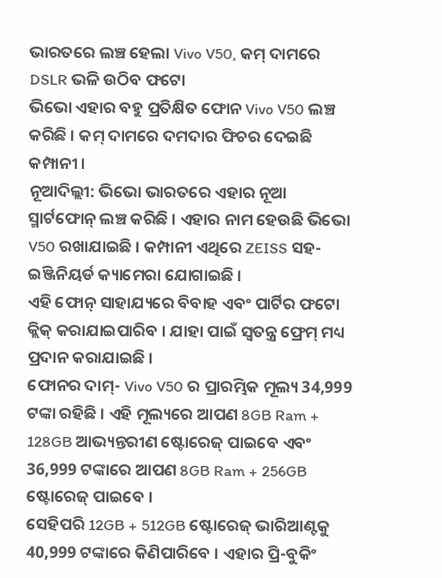ଭାରତରେ ଲଞ୍ଚ ହେଲା Vivo V50, କମ୍ ଦାମରେ DSLR ଭଳି ଉଠିବ ଫଟୋ
ଭିଭୋ ଏହାର ବହୁ ପ୍ରତିକ୍ଷିତ ଫୋନ Vivo V50 ଲଞ୍ଚ କରିଛି । କମ୍ ଦାମରେ ଦମଦାର ଫିଚର ଦେଇଛି କମ୍ପାନୀ ।
ନୂଆଦିଲ୍ଲୀ: ଭିଭୋ ଭାରତରେ ଏହାର ନୂଆ ସ୍ମାର୍ଟଫୋନ୍ ଲଞ୍ଚ କରିଛି । ଏହାର ନାମ ହେଉଛି ଭିଭୋ V50 ରଖାଯାଇଛି । କମ୍ପାନୀ ଏଥିରେ ZEISS ସହ-ଇଞ୍ଜିନିୟର୍ଡ କ୍ୟାମେରା ଯୋଗାଇଛି ।
ଏହି ଫୋନ୍ ସାହାଯ୍ୟରେ ବିବାହ ଏବଂ ପାର୍ଟିର ଫଟୋ କ୍ଲିକ୍ କରାଯାଇପାରିବ । ଯାହା ପାଇଁ ସ୍ୱତନ୍ତ୍ର ଫ୍ରେମ୍ ମଧ୍ୟ ପ୍ରଦାନ କରାଯାଇଛି ।
ଫୋନର ଦାମ୍- Vivo V50 ର ପ୍ରାରମ୍ଭିକ ମୂଲ୍ୟ 34,999 ଟଙ୍କା ରହିଛି । ଏହି ମୂଲ୍ୟରେ ଆପଣ 8GB Ram + 128GB ଆଭ୍ୟନ୍ତରୀଣ ଷ୍ଟୋରେଜ୍ ପାଇବେ ଏବଂ 36,999 ଟଙ୍କାରେ ଆପଣ 8GB Ram + 256GB ଷ୍ଟୋରେଜ୍ ପାଇବେ ।
ସେହିପରି 12GB + 512GB ଷ୍ଟୋରେଜ୍ ଭାରିଆଣ୍ଟକୁ 40,999 ଟଙ୍କାରେ କିଣିପାରିବେ । ଏହାର ପ୍ରି-ବୁକିଂ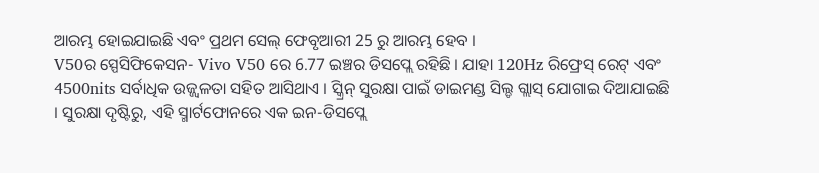ଆରମ୍ଭ ହୋଇଯାଇଛି ଏବଂ ପ୍ରଥମ ସେଲ୍ ଫେବୃଆରୀ 25 ରୁ ଆରମ୍ଭ ହେବ ।
V50ର ସ୍ପେସିଫିକେସନ- Vivo V50 ରେ 6.77 ଇଞ୍ଚର ଡିସପ୍ଲେ ରହିଛି । ଯାହା 120Hz ରିଫ୍ରେସ୍ ରେଟ୍ ଏବଂ 4500nits ସର୍ବାଧିକ ଉଜ୍ଜ୍ୱଳତା ସହିତ ଆସିଥାଏ । ସ୍କ୍ରିନ୍ ସୁରକ୍ଷା ପାଇଁ ଡାଇମଣ୍ଡ ସିଲ୍ଡ ଗ୍ଲାସ୍ ଯୋଗାଇ ଦିଆଯାଇଛି । ସୁରକ୍ଷା ଦୃଷ୍ଟିରୁ, ଏହି ସ୍ମାର୍ଟଫୋନରେ ଏକ ଇନ-ଡିସପ୍ଲେ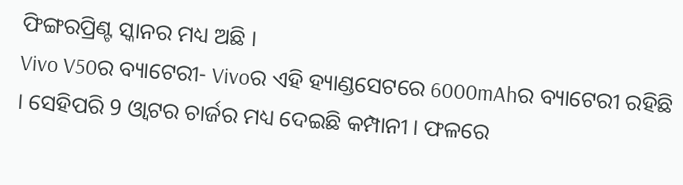ଫିଙ୍ଗରପ୍ରିଣ୍ଟ ସ୍କାନର ମଧ୍ୟ ଅଛି ।
Vivo V50ର ବ୍ୟାଟେରୀ- Vivoର ଏହି ହ୍ୟାଣ୍ଡସେଟରେ 6000mAhର ବ୍ୟାଟେରୀ ରହିଛି । ସେହିପରି 9 ଓ୍ବାଟର ଚାର୍ଜର ମଧ୍ୟ ଦେଇଛି କମ୍ପାନୀ । ଫଳରେ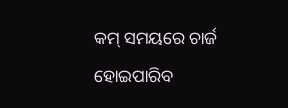କମ୍ ସମୟରେ ଚାର୍ଜ ହୋଇପାରିବ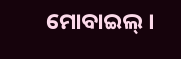ମୋବାଇଲ୍ ।